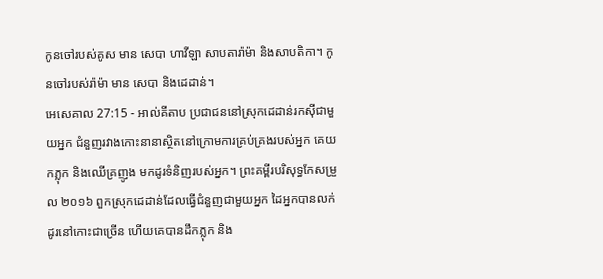កូនចៅរបស់គូស មាន សេបា ហាវីឡា សាបតារ៉ាម៉ា និងសាបតិកា។ កូនចៅរបស់រ៉ាម៉ា មាន សេបា និងដេដាន់។
អេសេគាល 27:15 - អាល់គីតាប ប្រជាជននៅស្រុកដេដាន់រកស៊ីជាមួយអ្នក ជំនួញរវាងកោះនានាស្ថិតនៅក្រោមការគ្រប់គ្រងរបស់អ្នក គេយកភ្លុក និងឈើគ្រញូង មកដូរទំនិញរបស់អ្នក។ ព្រះគម្ពីរបរិសុទ្ធកែសម្រួល ២០១៦ ពួកស្រុកដេដាន់ដែលធ្វើជំនួញជាមួយអ្នក ដៃអ្នកបានលក់ដូរនៅកោះជាច្រើន ហើយគេបានដឹកភ្លុក និង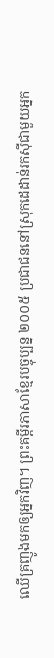ឈើគ្រញូងមកឲ្យអ្នកវិញ។ ព្រះគម្ពីរភាសាខ្មែរបច្ចុប្បន្ន ២០០៥ ប្រជាជននៅស្រុកដេដាន់រកស៊ីជាមួយអ្នក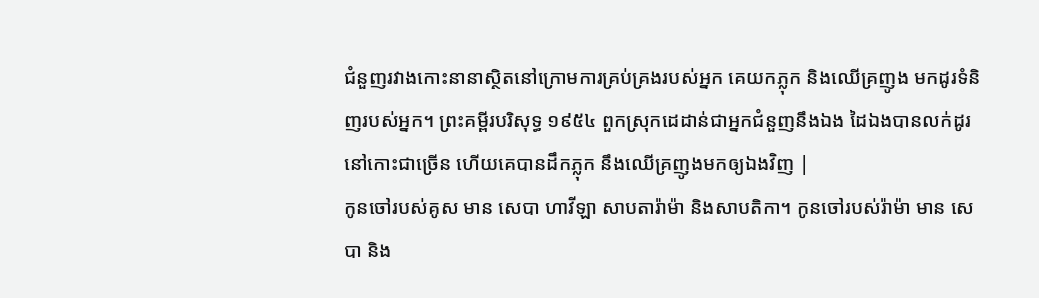ជំនួញរវាងកោះនានាស្ថិតនៅក្រោមការគ្រប់គ្រងរបស់អ្នក គេយកភ្លុក និងឈើគ្រញូង មកដូរទំនិញរបស់អ្នក។ ព្រះគម្ពីរបរិសុទ្ធ ១៩៥៤ ពួកស្រុកដេដាន់ជាអ្នកជំនួញនឹងឯង ដៃឯងបានលក់ដូរនៅកោះជាច្រើន ហើយគេបានដឹកភ្លុក នឹងឈើគ្រញូងមកឲ្យឯងវិញ |
កូនចៅរបស់គូស មាន សេបា ហាវីឡា សាបតារ៉ាម៉ា និងសាបតិកា។ កូនចៅរបស់រ៉ាម៉ា មាន សេបា និង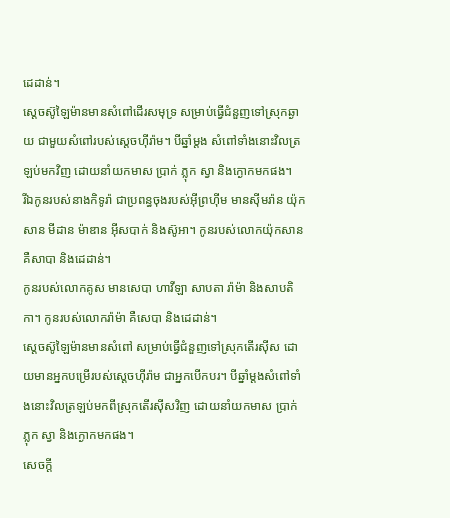ដេដាន់។
ស្តេចស៊ូឡៃម៉ានមានសំពៅដើរសមុទ្រ សម្រាប់ធ្វើជំនួញទៅស្រុកឆ្ងាយ ជាមួយសំពៅរបស់ស្តេចហ៊ីរ៉ាម។ បីឆ្នាំម្តង សំពៅទាំងនោះវិលត្រឡប់មកវិញ ដោយនាំយកមាស ប្រាក់ ភ្លុក ស្វា និងក្ងោកមកផង។
រីឯកូនរបស់នាងកិទូរ៉ា ជាប្រពន្ធចុងរបស់អ៊ីព្រហ៊ីម មានស៊ីមរ៉ាន យ៉ុកសាន មីដាន ម៉ាឌាន អ៊ីសបាក់ និងស៊ូអា។ កូនរបស់លោកយ៉ុកសាន គឺសាបា និងដេដាន់។
កូនរបស់លោកគូស មានសេបា ហាវីឡា សាបតា រ៉ាម៉ា និងសាបតិកា។ កូនរបស់លោករ៉ាម៉ា គឺសេបា និងដេដាន់។
ស្តេចស៊ូឡៃម៉ានមានសំពៅ សម្រាប់ធ្វើជំនួញទៅស្រុកតើរស៊ីស ដោយមានអ្នកបម្រើរបស់ស្តេចហ៊ីរ៉ាម ជាអ្នកបើកបរ។ បីឆ្នាំម្តងសំពៅទាំងនោះវិលត្រឡប់មកពីស្រុកតើរស៊ីសវិញ ដោយនាំយកមាស ប្រាក់ ភ្លុក ស្វា និងក្ងោកមកផង។
សេចក្ដី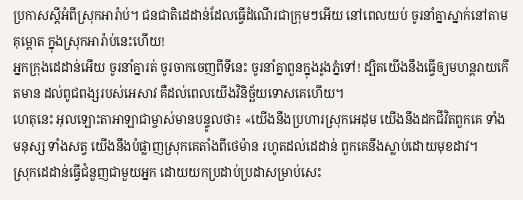ប្រកាសស្ដីអំពីស្រុកអារ៉ាប់។ ជនជាតិដេដាន់ដែលធ្វើដំណើរជាក្រុមៗអើយ នៅពេលយប់ ចូរនាំគ្នាស្នាក់នៅតាមគុម្ពោត ក្នុងស្រុកអារ៉ាប់នេះហើយ!
អ្នកក្រុងដេដាន់អើយ ចូរនាំគ្នារត់ ចូរចាកចេញពីទីនេះ ចូរនាំគ្នាពួនក្នុងរូងភ្នំទៅ! ដ្បិតយើងនឹងធ្វើឲ្យមហន្តរាយកើតមាន ដល់ពូជពង្សរបស់អេសាវ គឺដល់ពេលយើងវិនិច្ឆ័យទោសគេហើយ។
ហេតុនេះ អុលឡោះតាអាឡាជាម្ចាស់មានបន្ទូលថា៖ «យើងនឹងប្រហារស្រុកអេដុម យើងនឹងដកជីវិតពួកគេ ទាំងមនុស្ស ទាំងសត្វ យើងនឹងបំផ្លាញស្រុកគេតាំងពីថេម៉ាន រហូតដល់ដេដាន់ ពួកគេនឹងស្លាប់ដោយមុខដាវ។
ស្រុកដេដាន់ធ្វើជំនួញជាមួយអ្នក ដោយយកប្រដាប់ប្រដាសម្រាប់សេះ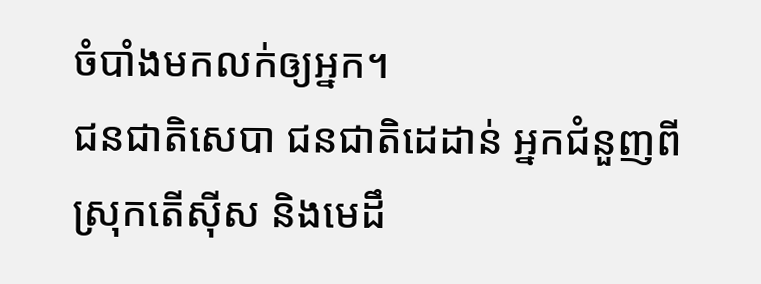ចំបាំងមកលក់ឲ្យអ្នក។
ជនជាតិសេបា ជនជាតិដេដាន់ អ្នកជំនួញពីស្រុកតើស៊ីស និងមេដឹ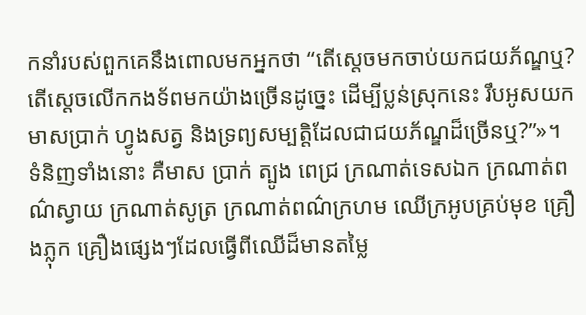កនាំរបស់ពួកគេនឹងពោលមកអ្នកថា “តើស្តេចមកចាប់យកជយភ័ណ្ឌឬ? តើស្តេចលើកកងទ័ពមកយ៉ាងច្រើនដូច្នេះ ដើម្បីប្លន់ស្រុកនេះ រឹបអូសយកមាសប្រាក់ ហ្វូងសត្វ និងទ្រព្យសម្បត្តិដែលជាជយភ័ណ្ឌដ៏ច្រើនឬ?”»។
ទំនិញទាំងនោះ គឺមាស ប្រាក់ ត្បូង ពេជ្រ ក្រណាត់ទេសឯក ក្រណាត់ពណ៌ស្វាយ ក្រណាត់សូត្រ ក្រណាត់ពណ៌ក្រហម ឈើក្រអូបគ្រប់មុខ គ្រឿងភ្លុក គ្រឿងផ្សេងៗដែលធ្វើពីឈើដ៏មានតម្លៃ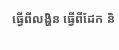ធ្វើពីលង្ហិន ធ្វើពីដែក និ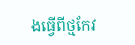ងធ្វើពីថ្មកែវ